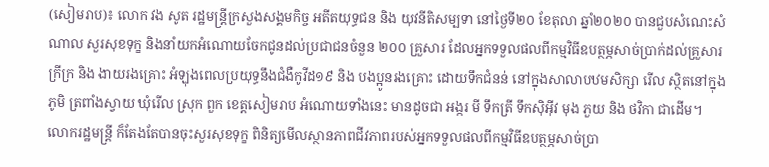(សៀមរាប)៖ លោក វង សូត រដ្ឋមន្ត្រីក្រសួងសង្គមកិច្ច អតីតយុទ្ធជន និង យុវនីតិសម្បទា នៅថ្ងៃទី២០ ខែតុលា ឆ្នាំ២០២០ បានជួបសំណេះសំណាល សួរសុខទុក្ខ និងនាំយកអំណោយចែកជូនដល់ប្រជាជនចំនួន ២០០ គ្រួសារ ដែលអ្នកទទួលផលពីកម្មវិធីឧបត្ថម្ភសាច់ប្រាក់ដល់គ្រួសារក្រីក្រ និង ងាយរងគ្រោះ អំឡុងពេលប្រយុទ្ធនឹងជំងឺកូវីដ១៩ និង បងប្អូនរងគ្រោះ ដោយទឹកជំនន់ នៅក្នុងសាលាបឋមសិក្សា រើល ស្ថិតនៅក្នុងភូមិ ត្រពាំងស្វាយ ឃុំរើល ស្រុក ពួក ខេត្តសៀមរាប អំណោយទាំងនេះ មានដូចជា អង្ករ មី ទឹកត្រី ទឹកស៊ិអ៊ីវ មុង ភួយ និង ថវិកា ជាដើម។
លោករដ្ឋមន្ត្រី ក៏តែងតែបានចុះសួរសុខទុក្ខ ពិនិត្យមើលស្ថានភាពជីវភាពរបស់អ្នកទទួលផលពីកម្មវិធីឧបត្ថម្ភសាច់ប្រា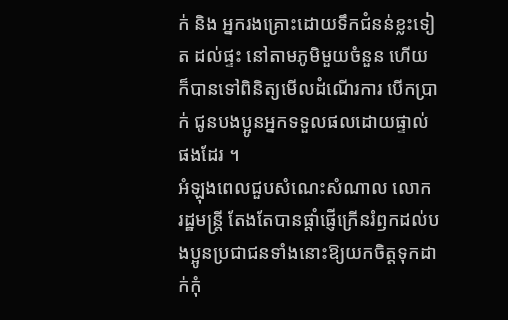ក់ និង អ្នករងគ្រោះដោយទឹកជំនន់ខ្លះទៀត ដល់ផ្ទះ នៅតាមភូមិមួយចំនួន ហើយក៏បានទៅពិនិត្យមើលដំណើរការ បើកប្រាក់ ជូនបងប្អូនអ្នកទទួលផលដោយផ្ទាល់ផងដែរ ។
អំឡុងពេលជួបសំណេះសំណាល លោក រដ្ឋមន្ត្រី តែងតែបានផ្តាំផ្ញើក្រើនរំឭកដល់បងប្អូនប្រជាជនទាំងនោះឱ្យយកចិត្តទុកដាក់កុំ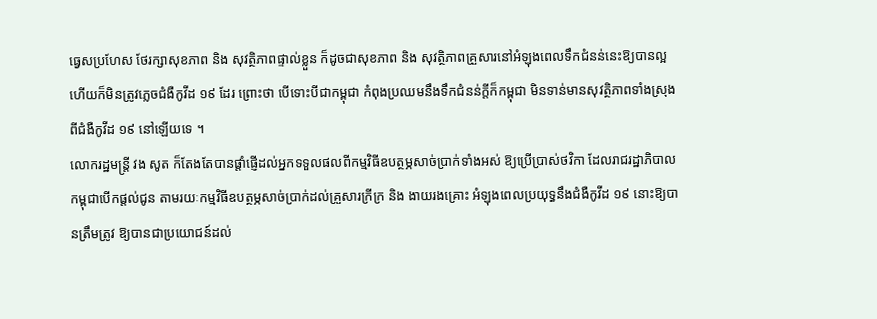ធ្វេសប្រហែស ថែរក្សាសុខភាព និង សុវត្ថិភាពផ្ទាល់ខ្លួន ក៏ដូចជាសុខភាព និង សុវត្ថិភាពគ្រួសារនៅអំឡុងពេលទឹកជំនន់នេះឱ្យបានល្អ ហើយក៏មិនត្រូវភ្លេចជំងឺកូវីដ ១៩ ដែរ ព្រោះថា បើទោះបីជាកម្ពុជា កំពុងប្រឈមនឹងទឹកជំនន់ក្តីក៏កម្ពុជា មិនទាន់មានសុវត្ថិភាពទាំងស្រុងពីជំងឺកូវីដ ១៩ នៅឡើយទេ ។
លោករដ្ឋមន្ត្រី វង សូត ក៏តែងតែបានផ្តាំផ្ញើដល់អ្នកទទួលផលពីកម្មវិធីឧបត្ថម្ភសាច់ប្រាក់ទាំងអស់ ឱ្យប្រើប្រាស់ថវិកា ដែលរាជរដ្ឋាភិបាល កម្ពុជាបើកផ្តល់ជូន តាមរយៈកម្មវិធីឧបត្ថម្ភសាច់ប្រាក់ដល់គ្រួសារក្រីក្រ និង ងាយរងគ្រោះ អំឡុងពេលប្រយុទ្ធនឹងជំងឺកូវីដ ១៩ នោះឱ្យបានត្រឹមត្រូវ ឱ្យបានជាប្រយោជន៍ដល់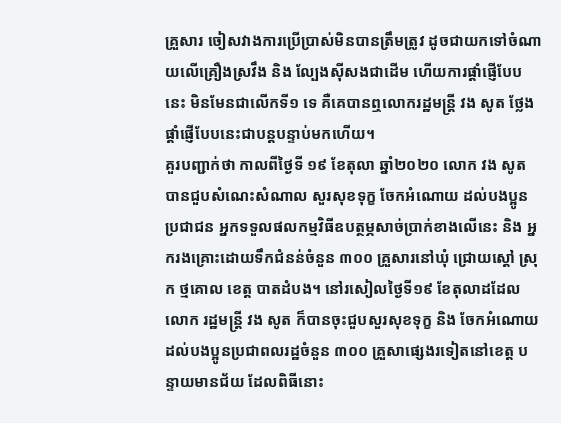គ្រួសារ ចៀសវាងការប្រើប្រាស់មិនបានត្រឹមត្រូវ ដូចជាយកទៅចំណាយលើគ្រឿងស្រវឹង និង ល្បែងស៊ីសងជាដើម ហើយការផ្តាំផ្ញើបែបនេះ មិនមែនជាលើកទី១ ទេ គឺគេបានឮលោករដ្ឋមន្ត្រី វង សូត ថ្លែងផ្តាំផ្ញើបែបនេះជាបន្តបន្ទាប់មកហើយ។
គួរបញ្ជាក់ថា កាលពីថ្ងៃទី ១៩ ខែតុលា ឆ្នាំ២០២០ លោក វង សូត បានជួបសំណេះសំណាល សួរសុខទុក្ខ ចែកអំណោយ ដល់បងប្អូនប្រជាជន អ្នកទទួលផលកម្មវិធីឧបត្ថម្ភសាច់ប្រាក់ខាងលើនេះ និង អ្នករងគ្រោះដោយទឹកជំនន់ចំនួន ៣០០ គ្រួសារនៅឃុំ ជ្រោយស្តៅ ស្រុក ថ្មគោល ខេត្ត បាតដំបង។ នៅរសៀលថ្ងៃទី១៩ ខែតុលាដដែល លោក រដ្ឋមន្ត្រី វង សូត ក៏បានចុះជួបសួរសុខទុក្ខ និង ចែកអំណោយដល់បងប្អូនប្រជាពលរដ្ឋចំនួន ៣០០ គ្រួសាផ្សេងរទៀតនៅខេត្ត បន្ទាយមានជ័យ ដែលពិធីនោះ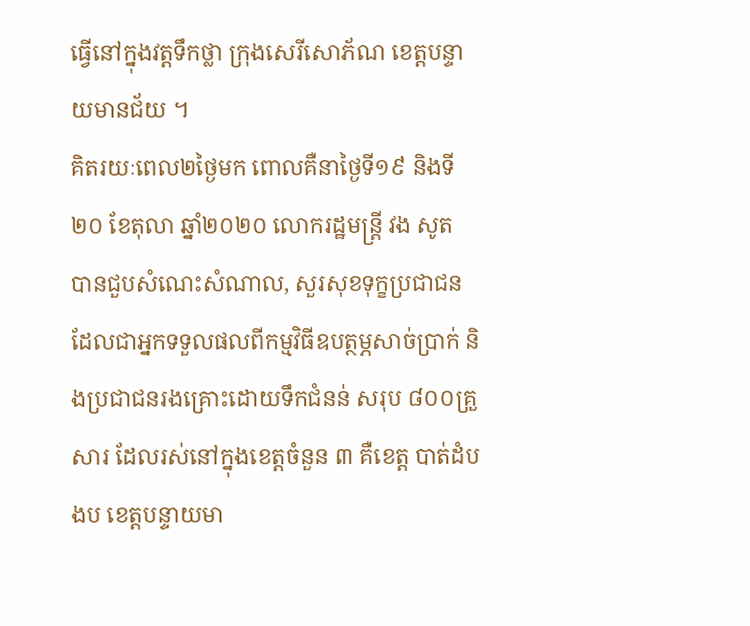ធ្វើនៅក្នុងវត្តទឹកថ្លា ក្រុងសេរីសោភ័ណ ខេត្តបន្ទាយមានជ័យ ។
គិតរយៈពេល២ថ្ងៃមក ពោលគឺនាថ្ងៃទី១៩ និងទី២០ ខែតុលា ឆ្នាំ២០២០ លោករដ្ឋមន្ត្រី វង សូត បានជួបសំណេះសំណាល, សួរសុខទុក្ខប្រជាជន ដែលជាអ្នកទទួលផលពីកម្មវិធីឧបត្ថម្ភសាច់ប្រាក់ និងប្រជាជនរងគ្រោះដោយទឹកជំនន់ សរុប ៨០០គ្រួសារ ដែលរស់នៅក្នុងខេត្តចំនួន ៣ គឺខេត្ត បាត់ដំបងប ខេត្តបន្ទាយមា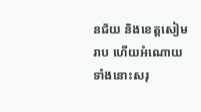នជ័យ និងខេត្តសៀមរាប ហើយអំណោយទាំងនោះសរុ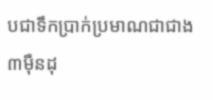បជាទឹកប្រាក់ប្រមាណជាជាង៣ម៉ឺនដុ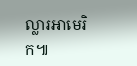ល្លារអាមេរិក៕